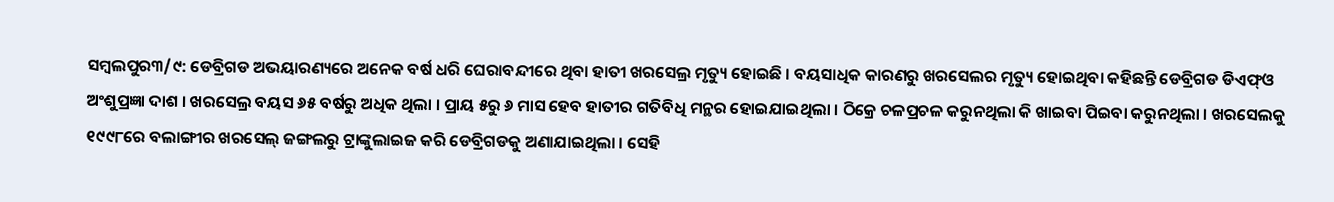ସମ୍ବଲପୁର୩/୯: ଡେବ୍ରିଗଡ ଅଭୟାରଣ୍ୟରେ ଅନେକ ବର୍ଷ ଧରି ଘେରାବନ୍ଦୀରେ ଥିବା ହାତୀ ଖରସେଲ୍ର ମୃତ୍ୟୁ ହୋଇଛି । ବୟସାଧିକ କାରଣରୁ ଖରସେଲର ମୃତ୍ୟୁ ହୋଇଥିବା କହିଛନ୍ତି ଡେବ୍ରିଗଡ ଡିଏଫ୍ଓ ଅଂଶୁପ୍ରଜ୍ଞା ଦାଶ । ଖରସେଲ୍ର ବୟସ ୬୫ ବର୍ଷରୁ ଅଧିକ ଥିଲା । ପ୍ରାୟ ୫ରୁ ୬ ମାସ ହେବ ହାତୀର ଗତିବିଧି ମନ୍ଥର ହୋଇଯାଇଥିଲା । ଠିକ୍ରେ ଚଳପ୍ରଚଳ କରୁନଥିଲା କି ଖାଇବା ପିଇବା କରୁନଥିଲା । ଖରସେଲକୁ ୧୯୯୮ରେ ବଲାଙ୍ଗୀର ଖରସେଲ୍ ଜଙ୍ଗଲରୁ ଟ୍ରାଙ୍କୁଲାଇଜ କରି ଡେବ୍ରିଗଡକୁ ଅଣାଯାଇଥିଲା । ସେହି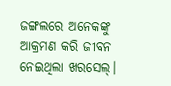ଜଙ୍ଗଲରେ ଅନେକଙ୍କୁ ଆକ୍ରମଣ କରି ଜୀବନ ନେଇଥିଲା ଖରସେଲ୍।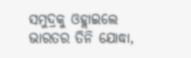ସମୁଦ୍ରକୁ ଓହ୍ଲାଇଲେ ଭାରତର ତିନି ଯୋଦ୍ଧା,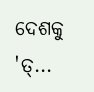ଦେଶକୁ 'ତ୍...